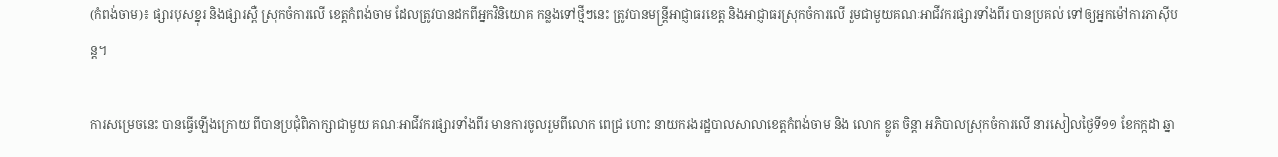(កំពង់ចាម)៖ ផ្សារបុសខ្នុរ និងផ្សារស្ពឺ ស្រុកចំការលើ ខេត្តកំពង់ចាម ដែលត្រូវបានដកពីអ្នកវិនិយោគ កន្លងទៅថ្មីៗនេះ ត្រូវបានមន្ត្រីអាជ្ញាធរខេត្ត និងអាជ្ញាធរស្រុកចំការលើ រួមជាមួយគណៈអាជីវករផ្សារទាំងពីរ បានប្រគល់ ទៅឲ្យអ្នកម៉ៅការភាស៊ីបន្ត។

ការសម្រេចនេះ បានធ្វើឡើងក្រោយ ពីបានប្រជុំពិភាក្សាជាមួយ គណៈអាជីវករផ្សារទាំងពីរ មានការចូលរួមពីលោក ពេជ្រ ហោះ នាយករងរដ្ឋបាលសាលាខេត្តកំពង់ចាម និង លោក ខ្លូត ចិន្តា អភិបាលស្រុកចំការលើ នារសៀលថ្ងៃទី១១ ខែកក្កដា ឆ្នា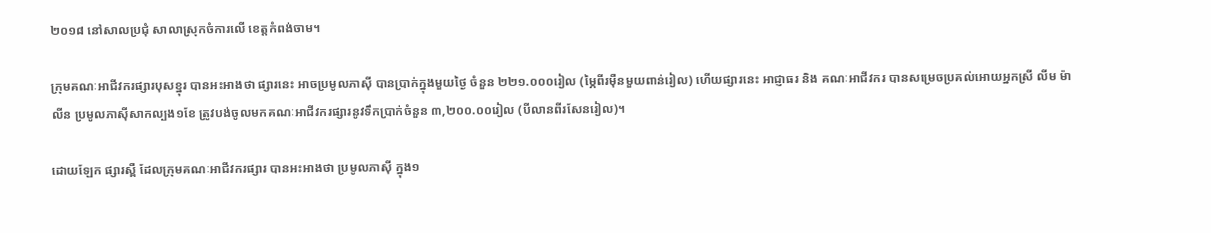២០១៨ នៅសាលប្រជុំ សាលាស្រុកចំការលើ ខេត្តកំពង់ចាម។

ក្រុមគណៈអាជីវករផ្សារបុសខ្នុរ បានអះអាងថា ផ្សារនេះ អាចប្រមូលភាស៊ី បានប្រាក់ក្នុងមួយថ្ងៃ ចំនួន ២២១.០០០រៀល (ម្ភៃពីរម៉ឺនមួយពាន់រៀល) ហើយផ្សារនេះ អាជ្ញាធរ និង គណៈអាជីវករ បានសម្រេចប្រគល់អោយអ្នកស្រី លីម ម៉ាលីន ប្រមូលភាស៊ីសាកល្បង១ខែ ត្រូវបង់ចូលមកគណៈអាជីវករផ្សារនូវទឹកប្រាក់ចំនួន ៣,២០០.០០រៀល (បីលានពីរសែនរៀល)។

ដោយឡែក ផ្សារស្ពឺ ដែលក្រុមគណៈអាជីវករផ្សារ បានអះអាងថា ប្រមូលភាស៊ី ក្នុង១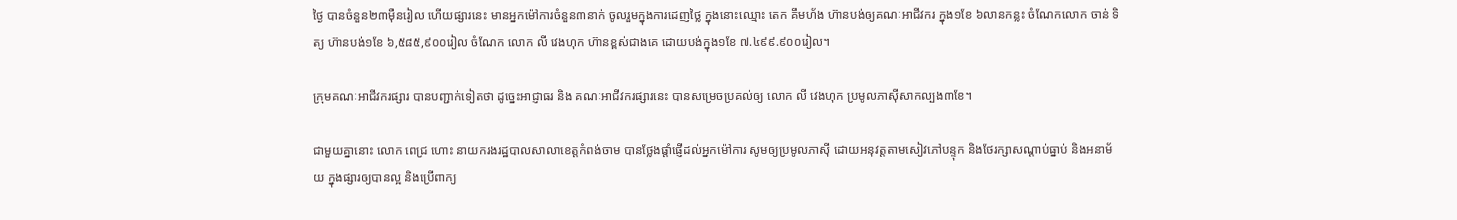ថ្ងៃ បានចំនួន២៣ម៉ឺនរៀល ហើយផ្សារនេះ មានអ្នកម៉ៅការចំនួន៣នាក់ ចូលរួមក្នុងការដេញថ្លៃ ក្នុងនោះឈ្មោះ តេក គឹមហ័ង ហ៊ានបង់ឲ្យគណៈអាជីវករ ក្នុង១ខែ ៦លានកន្លះ ចំណែកលោក ចាន់ ទិត្យ ហ៊ានបង់១ខែ ៦,៥៨៥,៩០០រៀល ចំណែក លោក លី វេងហុក ហ៊ានខ្ពស់ជាងគេ ដោយបង់ក្នុង១ខែ ៧.៤៩៩.៩០០រៀល។

ក្រុមគណៈអាជីវករផ្សារ បានបញ្ជាក់ទៀតថា ដូច្នេះអាជ្ញាធរ និង គណៈអាជីវករផ្សារនេះ បានសម្រេចប្រគល់ឲ្យ លោក លី វេងហុក ប្រមូលភាស៊ីសាកល្បង៣ខែ។

ជាមួយគ្នានោះ លោក ពេជ្រ ហោះ នាយករងរដ្ឋបាលសាលាខេត្តកំពង់ចាម បានថ្លែងផ្តាំផ្ញើដល់អ្នកម៉ៅការ សូមឲ្យប្រមូលភាស៊ី ដោយអនុវត្តតាមសៀវភៅបន្ទុក និងថែរក្សាសណ្តាប់ធ្នាប់ និងអនាម័យ ក្នុងផ្សារឲ្យបានល្អ និងប្រើពាក្យ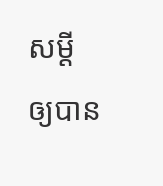សម្តី ឲ្យបាន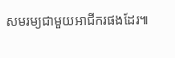សមរម្យជាមួយអាជីករផងដែរ៕